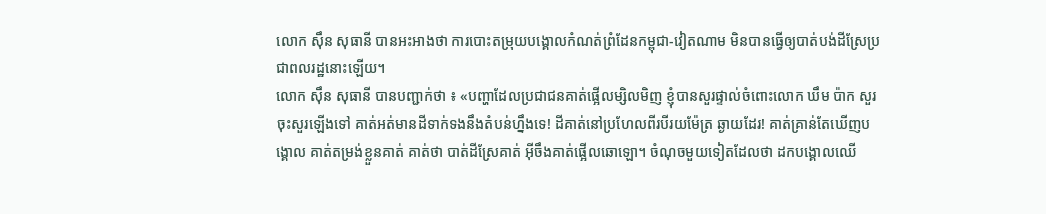លោក ស៊ឹន សុធានី បានអះអាងថា ការបោះតម្រុយបង្គោលកំណត់ព្រំដែនកម្ពុជា-វៀតណាម មិនបានធ្វើឲ្យបាត់បង់ដីស្រែប្រជាពលរដ្ឋនោះឡើយ។
លោក ស៊ឹន សុធានី បានបញ្ជាក់ថា ៖ «បញ្ហាដែលប្រជាជនគាត់ផ្អើលម្សិលមិញ ខ្ញុំបានសួរផ្ទាល់ចំពោះលោក ឃឹម ប៉ាក សួរចុះសួរឡើងទៅ គាត់អត់មានដីទាក់ទងនឹងតំបន់ហ្នឹងទេ! ដីគាត់នៅប្រហែលពីរបីរយម៉ែត្រ ឆ្ងាយដែរ! គាត់គ្រាន់តែឃើញបង្គោល គាត់តម្រង់ខ្លួនគាត់ គាត់ថា បាត់ដីស្រែគាត់ អ៊ីចឹងគាត់ផ្អើលឆោឡោ។ ចំណុចមួយទៀតដែលថា ដកបង្គោលឈើ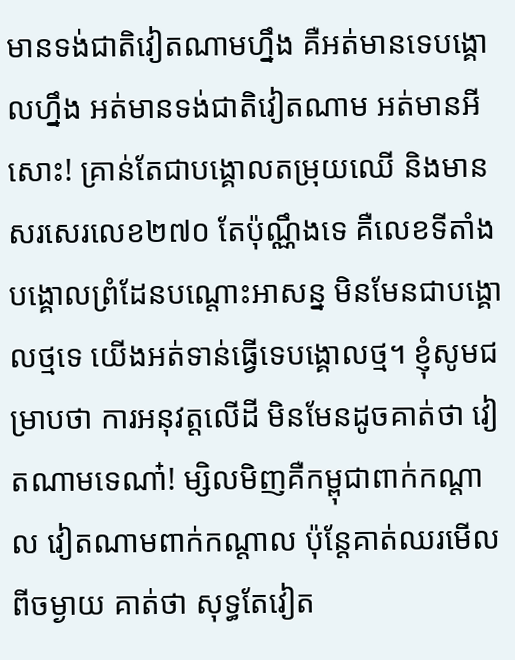មានទង់ជាតិវៀតណាមហ្នឹង គឺអត់មានទេបង្គោលហ្នឹង អត់មានទង់ជាតិវៀតណាម អត់មានអីសោះ! គ្រាន់តែជាបង្គោលតម្រុយឈើ និងមានសរសេរលេខ២៧០ តែប៉ុណ្ណឹងទេ គឺលេខទីតាំងបង្គោលព្រំដែនបណ្ដោះអាសន្ន មិនមែនជាបង្គោលថ្មទេ យើងអត់ទាន់ធ្វើទេបង្គោលថ្ម។ ខ្ញុំសូមជម្រាបថា ការអនុវត្តលើដី មិនមែនដូចគាត់ថា វៀតណាមទេណា៎! ម្សិលមិញគឺកម្ពុជាពាក់កណ្ដាល វៀតណាមពាក់កណ្ដាល ប៉ុន្តែគាត់ឈរមើលពីចម្ងាយ គាត់ថា សុទ្ធតែវៀត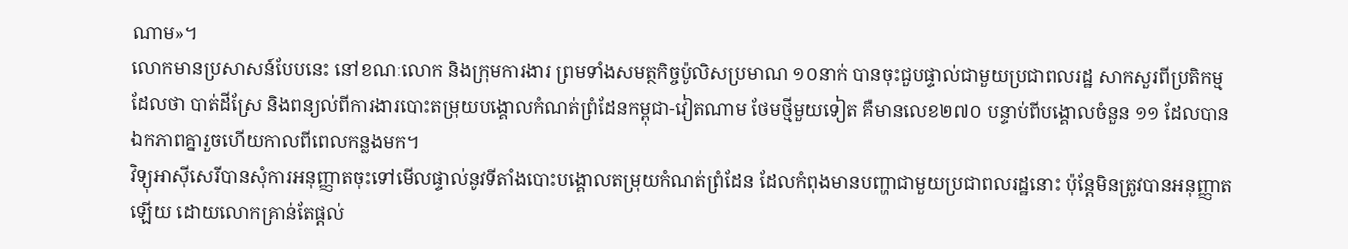ណាម»។
លោកមានប្រសាសន៍បែបនេះ នៅខណៈលោក និងក្រុមការងារ ព្រមទាំងសមត្ថកិច្ចប៉ូលិសប្រមាណ ១០នាក់ បានចុះជួបផ្ទាល់ជាមួយប្រជាពលរដ្ឋ សាកសួរពីប្រតិកម្មដែលថា បាត់ដីស្រែ និងពន្យល់ពីការងារបោះតម្រុយបង្គោលកំណត់ព្រំដែនកម្ពុជា-វៀតណាម ថែមថ្មីមួយទៀត គឺមានលេខ២៧០ បន្ទាប់ពីបង្គោលចំនួន ១១ ដែលបានឯកភាពគ្នារួចហើយកាលពីពេលកន្លងមក។
វិទ្យុអាស៊ីសេរីបានសុំការអនុញ្ញាតចុះទៅមើលផ្ទាល់នូវទីតាំងបោះបង្គោលតម្រុយកំណត់ព្រំដែន ដែលកំពុងមានបញ្ហាជាមួយប្រជាពលរដ្ឋនោះ ប៉ុន្តែមិនត្រូវបានអនុញ្ញាតឡើយ ដោយលោកគ្រាន់តែផ្ដល់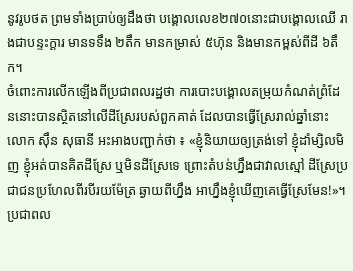នូវរូបថត ព្រមទាំងប្រាប់ឲ្យដឹងថា បង្គោលលេខ២៧០នោះជាបង្គោលឈើ រាងជាបន្ទះក្ដារ មានទទឹង ២តឹក មានកម្រាស់ ៥ហ៊ុន និងមានកម្ពស់ពីដី ៦តឹក។
ចំពោះការលើកឡើងពីប្រជាពលរដ្ឋថា ការបោះបង្គោលតម្រុយកំណត់ព្រំដែននោះបានស្ថិតនៅលើដីស្រែរបស់ពួកគាត់ ដែលបានធ្វើស្រែរាល់ឆ្នាំនោះ លោក ស៊ឹន សុធានី អះអាងបញ្ជាក់ថា ៖ «ខ្ញុំនិយាយឲ្យត្រង់ទៅ ខ្ញុំដាំម្សិលមិញ ខ្ញុំអត់បានគិតដីស្រែ ឬមិនដីស្រែទេ ព្រោះតំបន់ហ្នឹងជាវាលស្មៅ ដីស្រែប្រជាជនប្រហែលពីរបីរយម៉ែត្រ ឆ្ងាយពីហ្នឹង អាហ្នឹងខ្ញុំឃើញគេធ្វើស្រែមែន!»។
ប្រជាពល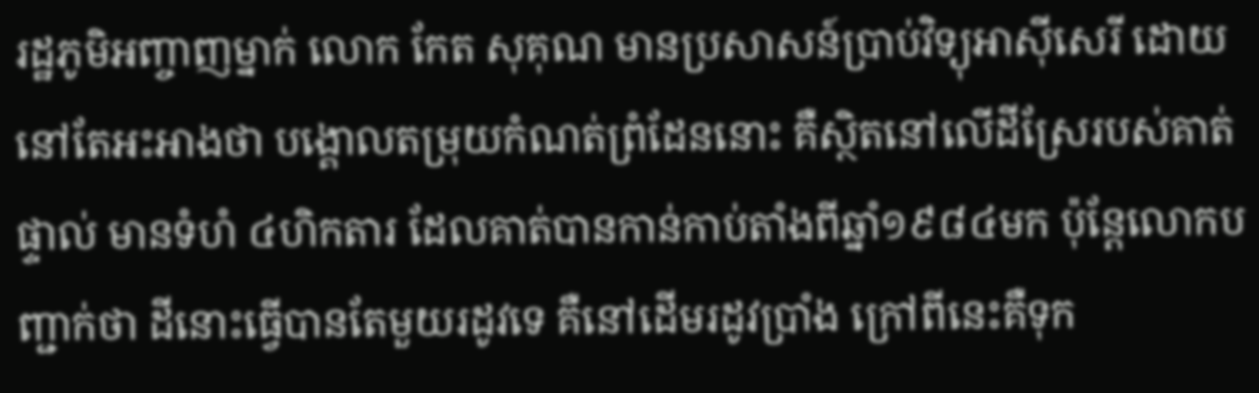រដ្ឋភូមិអញ្ចាញម្នាក់ លោក កែត សុគុណ មានប្រសាសន៍ប្រាប់វិទ្យុអាស៊ីសេរី ដោយនៅតែអះអាងថា បង្គោលតម្រុយកំណត់ព្រំដែននោះ គឺស្ថិតនៅលើដីស្រែរបស់គាត់ផ្ទាល់ មានទំហំ ៤ហិកតារ ដែលគាត់បានកាន់កាប់តាំងពីឆ្នាំ១៩៨៤មក ប៉ុន្តែលោកបញ្ជាក់ថា ដីនោះធ្វើបានតែមួយរដូវទេ គឺនៅដើមរដូវប្រាំង ក្រៅពីនេះគឺទុក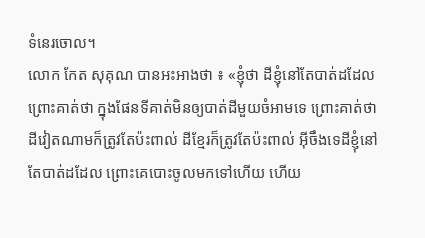ទំនេរចោល។
លោក កែត សុគុណ បានអះអាងថា ៖ «ខ្ញុំថា ដីខ្ញុំនៅតែបាត់ដដែល ព្រោះគាត់ថា ក្នុងផែនទីគាត់មិនឲ្យបាត់ដីមួយចំអាមទេ ព្រោះគាត់ថា ដីវៀតណាមក៏ត្រូវតែប៉ះពាល់ ដីខ្មែរក៏ត្រូវតែប៉ះពាល់ អ៊ីចឹងទេដីខ្ញុំនៅតែបាត់ដដែល ព្រោះគេបោះចូលមកទៅហើយ ហើយ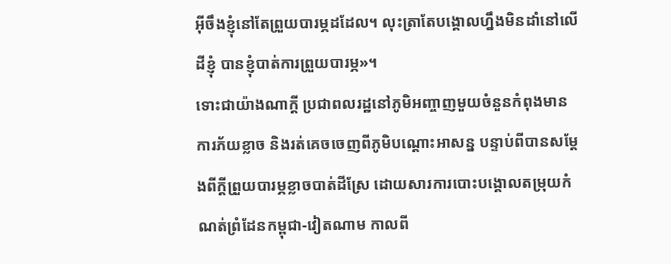អ៊ីចឹងខ្ញុំនៅតែព្រួយបារម្ភដដែល។ លុះត្រាតែបង្គោលហ្នឹងមិនដាំនៅលើដីខ្ញុំ បានខ្ញុំបាត់ការព្រួយបារម្ភ»។
ទោះជាយ៉ាងណាក្ដី ប្រជាពលរដ្ឋនៅភូមិអញ្ចាញមួយចំនួនកំពុងមានការភ័យខ្លាច និងរត់គេចចេញពីភូមិបណ្ដោះអាសន្ន បន្ទាប់ពីបានសម្ដែងពីក្ដីព្រួយបារម្ភខ្លាចបាត់ដីស្រែ ដោយសារការបោះបង្គោលតម្រុយកំណត់ព្រំដែនកម្ពុជា-វៀតណាម កាលពី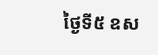ថ្ងៃទី៥ ឧស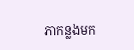ភាកន្លងមក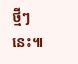ថ្មីៗនេះ៕